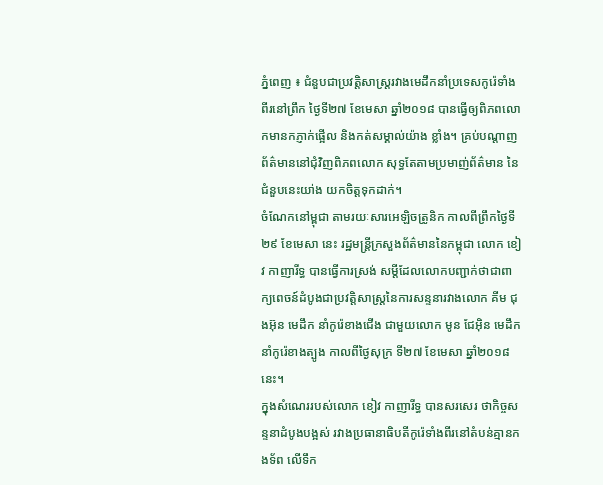ភ្នំពេញ ៖ ជំនួបជាប្រវត្តិសាស្ត្ររវាងមេដឹកនាំប្រទេសកូរ៉េទាំងពីរនៅព្រឹក ថ្ងៃទី២៧ ខែមេសា ឆ្នាំ២០១៨ បានធ្វើឲ្យពិភពលោកមានកភ្ញាក់ផ្អើល និងកត់សម្គាល់យ៉ាង ខ្លាំង។ គ្រប់បណ្តាញព័ត៌មាននៅជុំវិញពិភពលោក សុទ្ធតែតាមប្រមាញ់ព័ត៌មាន នៃជំនួបនេះយា់ង យកចិត្តទុកដាក់។
ចំណែកនៅម្ពុជា តាមរយៈសារអេឡិចត្រូនិក កាលពីព្រឹកថ្ងៃទី២៩ ខែមេសា នេះ រដ្ឋមន្ត្រីក្រសួងព័ត៌មាននៃកម្ពុជា លោក ខៀវ កាញារីទ្ធ បានធ្វើការស្រង់ សម្តីដែលលោកបញ្ជាក់ថាជាពាក្យពេចន៍ដំបូងជាប្រវត្តិសាស្ត្រនៃការសន្ទនារវាងលោក គីម ជុងអ៊ុន មេដឹក នាំកូរ៉េខាងជើង ជាមួយលោក មូន ជែអ៊ិន មេដឹកនាំកូរ៉េខាងត្បូង កាលពីថ្ងៃសុក្រ ទី២៧ ខែមេសា ឆ្នាំ២០១៨ នេះ។
ក្នុងសំណេររបស់លោក ខៀវ កាញារីទ្ធ បានសរសេរ ថាកិច្ចសន្ទនាដំបូងបង្អស់ រវាងប្រធានាធិបតីកូរ៉េទាំងពីរនៅតំបន់គ្មានកងទ័ព លើទឹក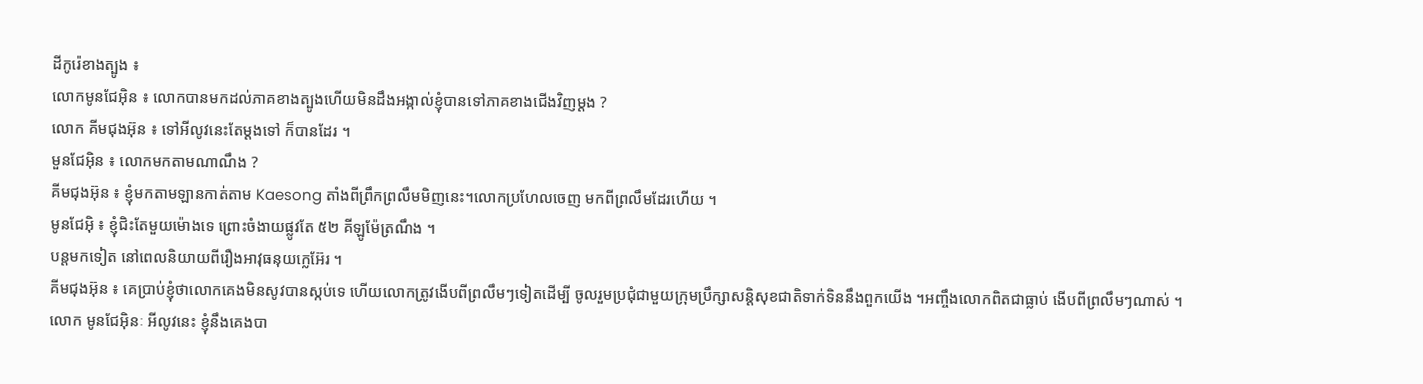ដីកូរ៉េខាងត្បូង ៖
លោកមូនជែអ៊ិន ៖ លោកបានមកដល់ភាគខាងត្បូងហើយមិនដឹងអង្កាល់ខ្ញុំបានទៅភាគខាងជើងវិញម្តង ?
លោក គីមជុងអ៊ុន ៖ ទៅអីលូវនេះតែម្តងទៅ ក៏បានដែរ ។
មួនជែអ៊ិន ៖ លោកមកតាមណាណឹង ?
គីមជុងអ៊ុន ៖ ខ្ញុំមកតាមឡានកាត់តាម Kaesong តាំងពីព្រឹកព្រលឹមមិញនេះ។លោកប្រហែលចេញ មកពីព្រលឹមដែរហើយ ។
មូនជែអ៊ិ ៖ ខ្ញុំជិះតែមួយម៉ោងទេ ព្រោះចំងាយផ្លូវតែ ៥២ គីឡូម៉ែត្រណឹង ។
បន្តមកទៀត នៅពេលនិយាយពីរឿងអាវុធនុយក្លេអ៊ែរ ។
គីមជុងអ៊ុន ៖ គេប្រាប់ខ្ញុំថាលោកគេងមិនសូវបានស្កប់ទេ ហើយលោកត្រូវងើបពីព្រលឹមៗទៀតដើម្បី ចូលរួមប្រជុំជាមួយក្រុមប្រឹក្សាសន្តិសុខជាតិទាក់ទិននឹងពួកយើង ។អញ្ចឹងលោកពិតជាធ្លាប់ ងើបពីព្រលឹមៗណាស់ ។
លោក មូនជែអ៊ិនៈ អីលូវនេះ ខ្ញុំនឹងគេងបា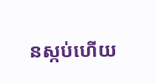នស្កប់ហើយ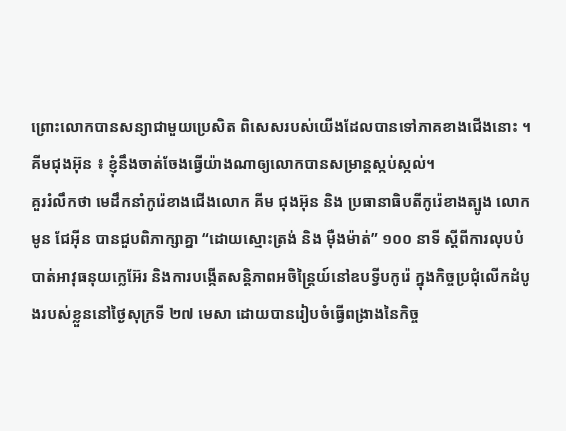ព្រោះលោកបានសន្យាជាមួយប្រេសិត ពិសេសរបស់យើងដែលបានទៅភាគខាងជើងនោះ ។
គីមជុងអ៊ុន ៖ ខ្ញុំនឹងចាត់ចែងធ្វើយ៉ាងណាឲ្យលោកបានសម្រាន្តស្កប់ស្កល់។
គួររំលឹកថា មេដឹកនាំកូរ៉េខាងជើងលោក គីម ជុងអ៊ុន និង ប្រធានាធិបតីកូរ៉េខាងត្បូង លោក មូន ជែអ៊ីន បានជួបពិភាក្សាគ្នា “ដោយស្មោះត្រង់ និង ម៉ឺងម៉ាត់” ១០០ នាទី ស្តីពីការលុបបំបាត់អាវុធនុយក្លេអ៊ែរ និងការបង្កើតសន្តិភាពអចិន្ត្រៃយ៍នៅឧបទ្វីបកូរ៉េ ក្នុងកិច្ចប្រជុំលើកដំបូងរបស់ខ្លួននៅថ្ងៃសុក្រទី ២៧ មេសា ដោយបានរៀបចំធ្វើពង្រាងនៃកិច្ច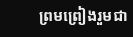ព្រមព្រៀងរួមជា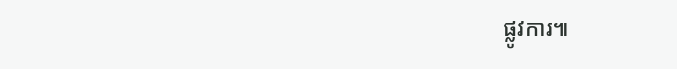ផ្លូវការ៕